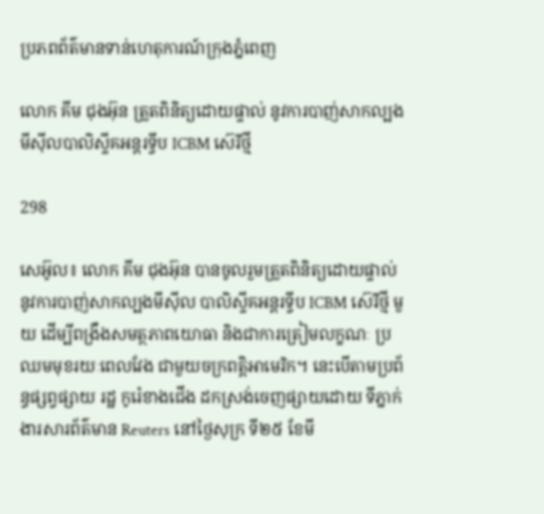ប្រភពព័ត៌មានទាន់ហេតុការណ៍ក្រុងភ្នំពេញ

លោក គីម ជុងអ៊ុន ត្រួតពិនិត្យដោយផ្ទាល់ នូវការបាញ់សាកល្បង មីស៊ីលបាលិស្ទីគអន្តរទ្វីប ICBM ស៊េរីថ្មី

298

សេអ៊ូល៖ លោក គីម ជុងអ៊ុន បានចូលរួមត្រួតពិនិត្យដោយផ្ទាល់ នូវការបាញ់សាកល្បងមីស៊ីល បាលិស្ទីគអន្តរទ្វីប ICBM ស៊េរីថ្មី មួយ ដើម្បីពង្រឹងសមត្ថភាពយោធា និងជាការត្រៀមលក្ខណៈ ប្រឈមមុខរយៈពេលវែង ជាមួយចក្រពត្តិអាមេរិក។ នេះបើតាមប្រព័ន្ធផ្សព្វផ្សាយ រដ្ឋ កូរ៉េខាងជើង ដកស្រង់ចេញផ្សាយដោយ ទីភ្នាក់ងារសារព័ត៌មាន Reuters នៅថ្ងៃសុក្រ ទី២៥ ខែមី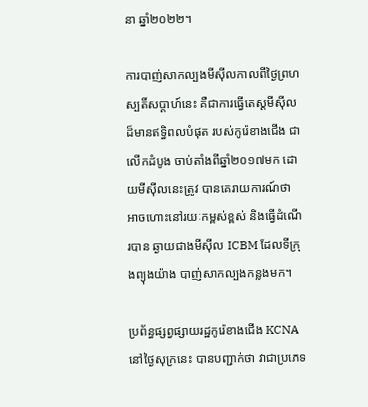នា ឆ្នាំ២០២២។

ការបាញ់សាកល្បងមីស៊ីលកាលពីថ្ងៃព្រហស្បតិ៍សប្ដាហ៍នេះ គឺជាការធ្វើតេស្ដមីស៊ីល ដ៏មានឥទ្ធិពលបំផុត របស់កូរ៉េខាងជើង ជាលើកដំបូង ចាប់តាំងពីឆ្នាំ២០១៧មក ដោយមីស៊ីលនេះត្រូវ បានគេរាយការណ៍ថា អាចហោះនៅរយៈកម្ពស់ខ្ពស់ និងធ្វើដំណើរបាន ឆ្ងាយជាងមីស៊ីល ICBM ដែលទីក្រុងព្យុងយ៉ាង បាញ់សាកល្បងកន្លងមក។

ប្រព័ន្ធផ្សព្វផ្សាយរដ្ឋកូរ៉េខាងជើង KCNA នៅថ្ងៃសុក្រនេះ បានបញ្ជាក់ថា វាជាប្រភេទ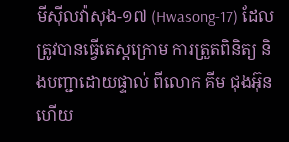មីស៊ីលវ៉ាសុង-១៧ (Hwasong-17) ដែលត្រូវបានធ្វើតេស្ដក្រោម ការត្រួតពិនិត្យ និងបញ្ជាដោយផ្ទាល់ ពីលោក គីម ជុងអ៊ុន ហើយ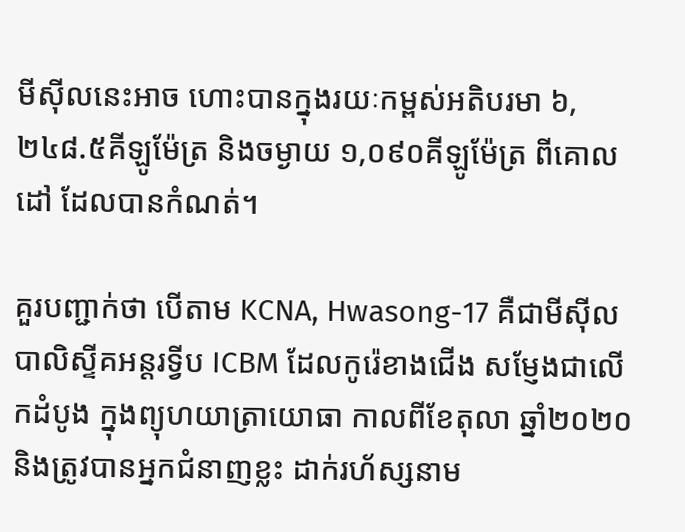មីស៊ីលនេះអាច ហោះបានក្នុងរយៈកម្ពស់អតិបរមា ៦,២៤៨.៥គីឡូម៉ែត្រ និងចម្ងាយ ១,០៩០គីឡូម៉ែត្រ ពីគោលដៅ ដែលបានកំណត់។

គួរបញ្ជាក់ថា បើតាម KCNA, Hwasong-17 គឺជាមីស៊ីលបាលិស្ទីគអន្តរទ្វីប ICBM ដែលកូរ៉េខាងជើង សម្ញែងជាលើកដំបូង ក្នុងព្យុហយាត្រាយោធា កាលពីខែតុលា ឆ្នាំ២០២០ និងត្រូវបានអ្នកជំនាញខ្លះ ដាក់រហ័ស្សនាម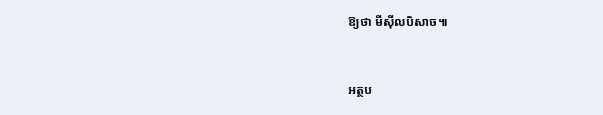ឱ្យថា មីស៊ីលបិសាច៕



អត្ថប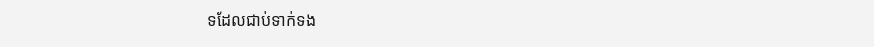ទដែលជាប់ទាក់ទង